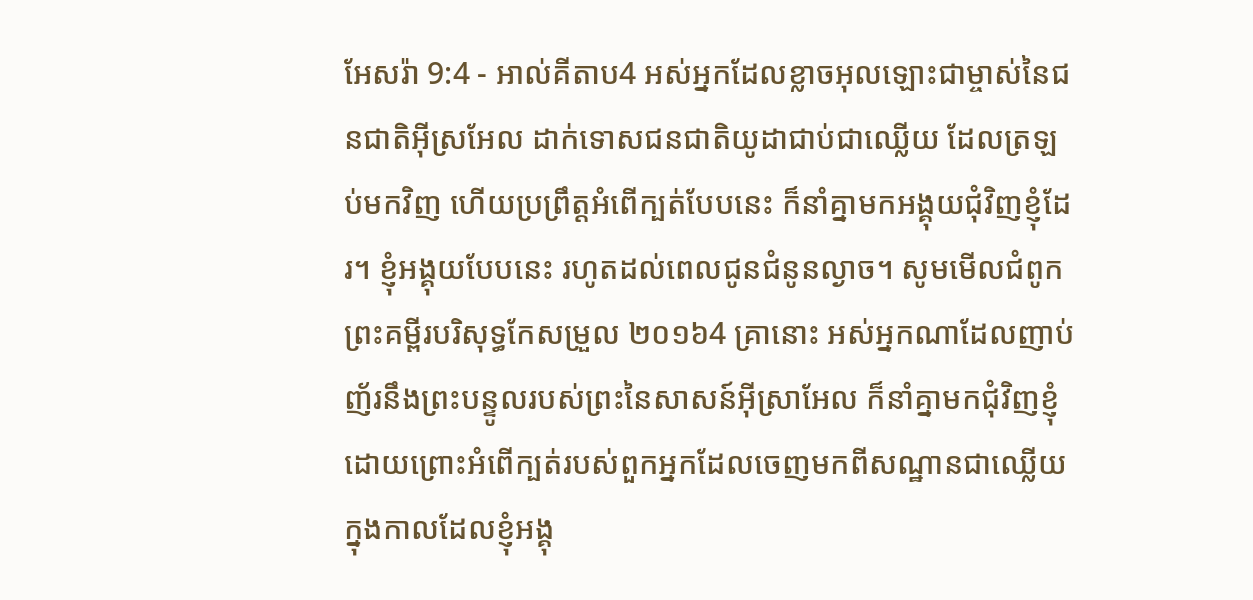អែសរ៉ា 9:4 - អាល់គីតាប4 អស់អ្នកដែលខ្លាចអុលឡោះជាម្ចាស់នៃជនជាតិអ៊ីស្រអែល ដាក់ទោសជនជាតិយូដាជាប់ជាឈ្លើយ ដែលត្រឡប់មកវិញ ហើយប្រព្រឹត្តអំពើក្បត់បែបនេះ ក៏នាំគ្នាមកអង្គុយជុំវិញខ្ញុំដែរ។ ខ្ញុំអង្គុយបែបនេះ រហូតដល់ពេលជូនជំនូនល្ងាច។ សូមមើលជំពូកព្រះគម្ពីរបរិសុទ្ធកែសម្រួល ២០១៦4 គ្រានោះ អស់អ្នកណាដែលញាប់ញ័រនឹងព្រះបន្ទូលរបស់ព្រះនៃសាសន៍អ៊ីស្រាអែល ក៏នាំគ្នាមកជុំវិញខ្ញុំ ដោយព្រោះអំពើក្បត់របស់ពួកអ្នកដែលចេញមកពីសណ្ឋានជាឈ្លើយ ក្នុងកាលដែលខ្ញុំអង្គុ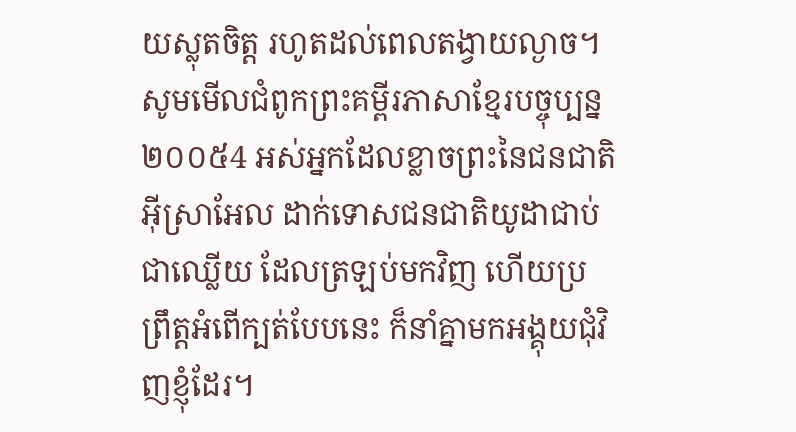យស្លុតចិត្ត រហូតដល់ពេលតង្វាយល្ងាច។ សូមមើលជំពូកព្រះគម្ពីរភាសាខ្មែរបច្ចុប្បន្ន ២០០៥4 អស់អ្នកដែលខ្លាចព្រះនៃជនជាតិអ៊ីស្រាអែល ដាក់ទោសជនជាតិយូដាជាប់ជាឈ្លើយ ដែលត្រឡប់មកវិញ ហើយប្រព្រឹត្តអំពើក្បត់បែបនេះ ក៏នាំគ្នាមកអង្គុយជុំវិញខ្ញុំដែរ។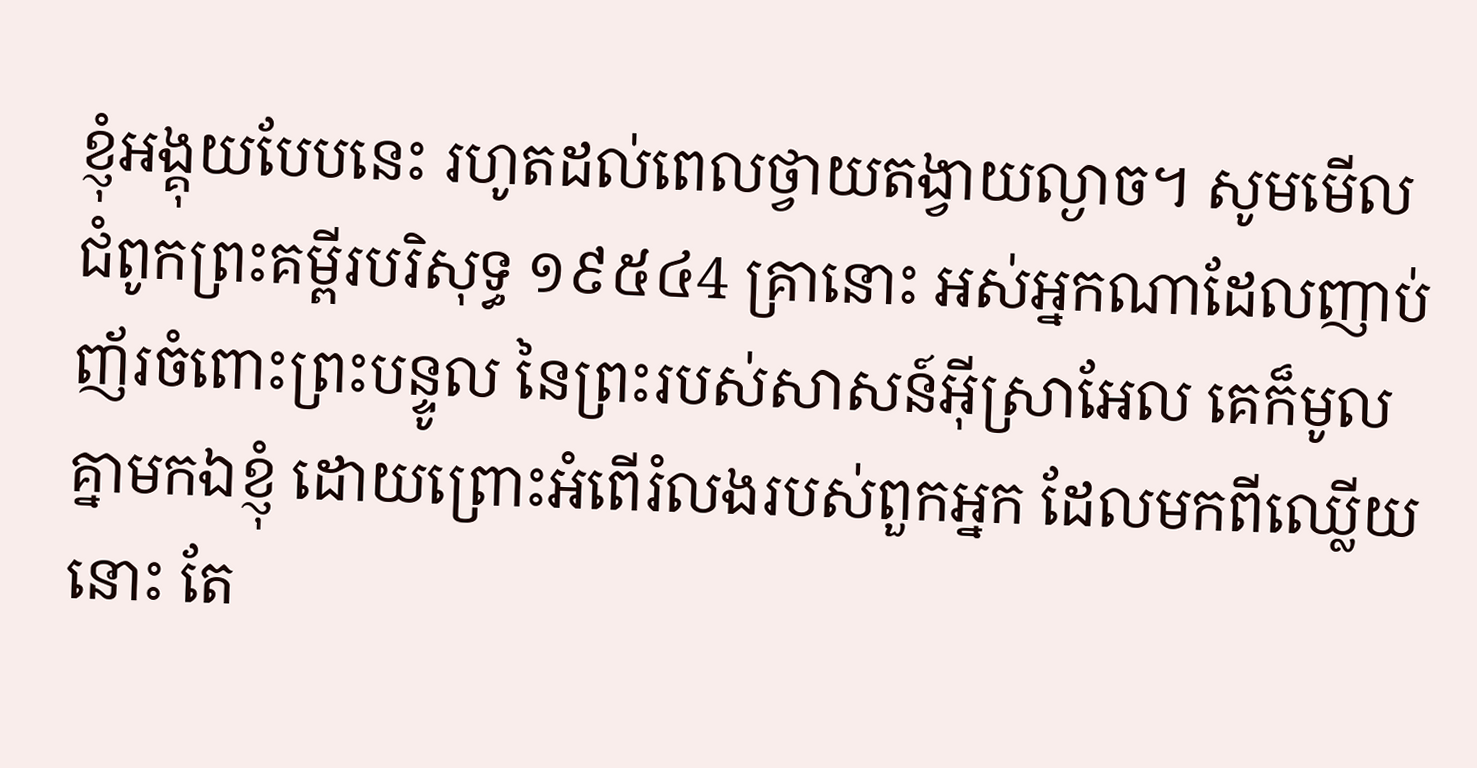ខ្ញុំអង្គុយបែបនេះ រហូតដល់ពេលថ្វាយតង្វាយល្ងាច។ សូមមើលជំពូកព្រះគម្ពីរបរិសុទ្ធ ១៩៥៤4 គ្រានោះ អស់អ្នកណាដែលញាប់ញ័រចំពោះព្រះបន្ទូល នៃព្រះរបស់សាសន៍អ៊ីស្រាអែល គេក៏មូលគ្នាមកឯខ្ញុំ ដោយព្រោះអំពើរំលងរបស់ពួកអ្នក ដែលមកពីឈ្លើយនោះ តែ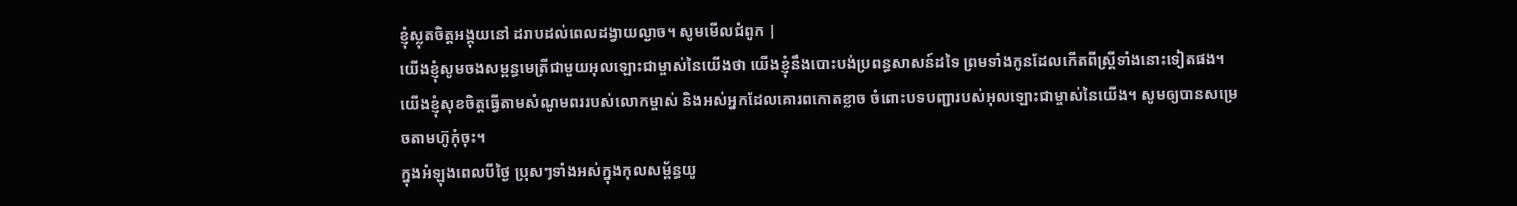ខ្ញុំស្លុតចិត្តអង្គុយនៅ ដរាបដល់ពេលដង្វាយល្ងាច។ សូមមើលជំពូក |
យើងខ្ញុំសូមចងសម្ពន្ធមេត្រីជាមួយអុលឡោះជាម្ចាស់នៃយើងថា យើងខ្ញុំនឹងបោះបង់ប្រពន្ធសាសន៍ដទៃ ព្រមទាំងកូនដែលកើតពីស្ត្រីទាំងនោះទៀតផង។ យើងខ្ញុំសុខចិត្តធ្វើតាមសំណូមពររបស់លោកម្ចាស់ និងអស់អ្នកដែលគោរពកោតខ្លាច ចំពោះបទបញ្ជារបស់អុលឡោះជាម្ចាស់នៃយើង។ សូមឲ្យបានសម្រេចតាមហ៊ូកុំចុះ។
ក្នុងអំឡុងពេលបីថ្ងៃ ប្រុសៗទាំងអស់ក្នុងកុលសម្ព័ន្ធយូ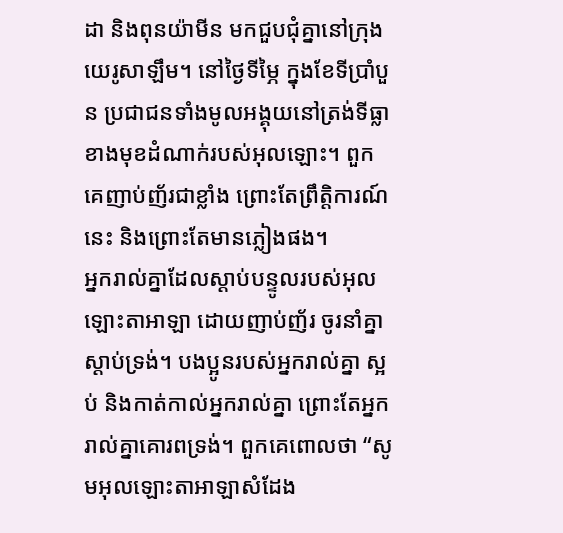ដា និងពុនយ៉ាមីន មកជួបជុំគ្នានៅក្រុងយេរូសាឡឹម។ នៅថ្ងៃទីម្ភៃ ក្នុងខែទីប្រាំបួន ប្រជាជនទាំងមូលអង្គុយនៅត្រង់ទីធ្លា ខាងមុខដំណាក់របស់អុលឡោះ។ ពួកគេញាប់ញ័រជាខ្លាំង ព្រោះតែព្រឹត្តិការណ៍នេះ និងព្រោះតែមានភ្លៀងផង។
អ្នករាល់គ្នាដែលស្ដាប់បន្ទូលរបស់អុលឡោះតាអាឡា ដោយញាប់ញ័រ ចូរនាំគ្នាស្ដាប់ទ្រង់។ បងប្អូនរបស់អ្នករាល់គ្នា ស្អប់ និងកាត់កាល់អ្នករាល់គ្នា ព្រោះតែអ្នករាល់គ្នាគោរពទ្រង់។ ពួកគេពោលថា “សូមអុលឡោះតាអាឡាសំដែង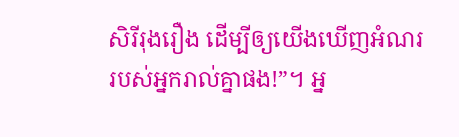សិរីរុងរឿង ដើម្បីឲ្យយើងឃើញអំណរ របស់អ្នករាល់គ្នាផង!”។ អ្ន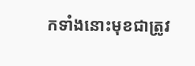កទាំងនោះមុខជាត្រូវ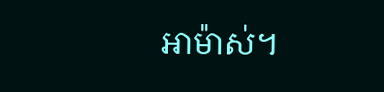អាម៉ាស់។